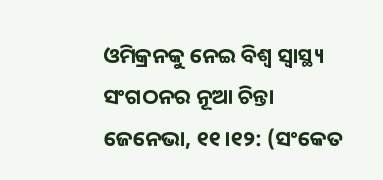ଓମିକ୍ରନକୁ ନେଇ ବିଶ୍ୱ ସ୍ୱାସ୍ଥ୍ୟ ସଂଗଠନର ନୂଆ ଚିନ୍ତା
ଜେନେଭା, ୧୧।୧୨: (ସଂକେତ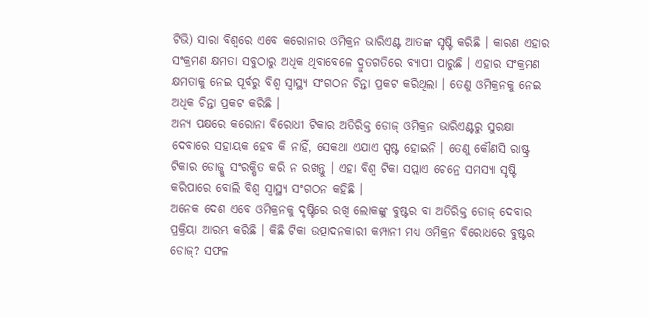ଟିଭି) ସାରା ବିଶ୍ୱରେ ଏବେ କରୋନାର ଓମିକ୍ରନ ଭାରିଏଣ୍ଟ ଆତଙ୍କ ସୃଷ୍ଟି କରିଛି । କାରଣ ଏହାର ସଂକ୍ରମଣ କ୍ଷମତା ସବୁଠାରୁ ଅଧିକ ଥିବାବେଳେ ଦ୍ରୁତଗତିରେ ବ୍ୟାପୀ ପାରୁଛି । ଏହାର ସଂକ୍ରମଣ କ୍ଷମତାକୁ ନେଇ ପୂର୍ବରୁ ବିଶ୍ୱ ସ୍ୱାସ୍ଥ୍ୟ ସଂଗଠନ ଚିନ୍ତା ପ୍ରକଟ କରିଥିଲା । ତେଣୁ ଓମିକ୍ରନକୁ ନେଇ ଅଧିକ ଚିନ୍ତା ପ୍ରକଟ କରିଛି ।
ଅନ୍ୟ ପକ୍ଷରେ କରୋନା ବିରୋଧୀ ଟିକାର ଅତିରିକ୍ତ ଡୋଜ୍ ଓମିକ୍ରନ ଭାରିଏଣ୍ଟରୁ ସୁରକ୍ଷା ଦେବାରେ ସହାୟକ ହେବ କି ନାହିଁ, ସେକଥା ଏଯାଏ ସ୍ପଷ୍ଟ ହୋଇନି । ତେଣୁ କୌଣସି ରାଷ୍ଟ୍ର ଟିକାର ଡୋଜ୍କୁ ସଂରକ୍ଷିତ କରି ନ ରଖନ୍ତୁ । ଏହା ବିଶ୍ୱ ଟିକା ସପ୍ଲାଏ ଚେନ୍ରେ ସମସ୍ୟା ସୃଷ୍ଟି କରିପାରେ ବୋଲି ବିଶ୍ୱ ସ୍ୱାସ୍ଥ୍ୟ ସଂଗଠନ କହିଛି ।
ଅନେକ ଦେଶ ଏବେ ଓମିକ୍ରନକୁ ଦୃଷ୍ଟିରେ ରଖି ଲୋକଙ୍କୁ ବୁଷ୍ଟର ବା ଅତିରିକ୍ତ ଡୋଜ୍ ଦେବାର ପ୍ରକ୍ରିୟା ଆରମ୍ଭ କରିଛି । କିଛି ଟିକା ଉତ୍ପାଦନକାରୀ କମ୍ପାନୀ ମଧ୍ୟ ଓମିକ୍ରନ ବିରୋଧରେ ବୁଷ୍ଟର ଡୋଜ୍? ସଫଳ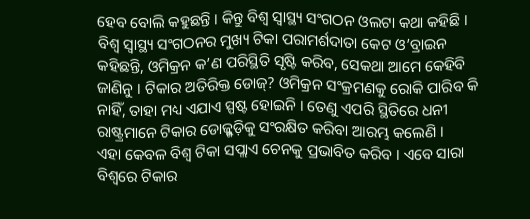ହେବ ବୋଲି କହୁଛନ୍ତି । କିନ୍ତୁ ବିଶ୍ୱ ସ୍ୱାସ୍ଥ୍ୟ ସଂଗଠନ ଓଲଟା କଥା କହିଛି ।
ବିଶ୍ୱ ସ୍ୱାସ୍ଥ୍ୟ ସଂଗଠନର ମୁଖ୍ୟ ଟିକା ପରାମର୍ଶଦାତା କେଟ ଓ’ବ୍ରାଇନ କହିଛନ୍ତି, ଓମିକ୍ରନ କ’ଣ ପରିସ୍ଥିତି ସୃଷ୍ଟି କରିବ, ସେକଥା ଆମେ କେହିବି ଜାଣିନୁ । ଟିକାର ଅତିରିକ୍ତ ଡୋଜ୍? ଓମିକ୍ରନ ସଂକ୍ରମଣକୁ ରୋକି ପାରିବ କି ନାହିଁ, ତାହା ମଧ୍ୟ ଏଯାଏ ସ୍ପଷ୍ଟ ହୋଇନି । ତେଣୁ ଏପରି ସ୍ଥିତିରେ ଧନୀ ରାଷ୍ଟ୍ରମାନେ ଟିକାର ଡୋଜ୍ଗୁଡ଼ିକୁ ସଂରକ୍ଷିତ କରିବା ଆରମ୍ଭ କଲେଣି ।
ଏହା କେବଳ ବିଶ୍ୱ ଟିକା ସପ୍ଲାଏ ଚେନକୁ ପ୍ରଭାବିତ କରିବ । ଏବେ ସାରା ବିଶ୍ୱରେ ଟିକାର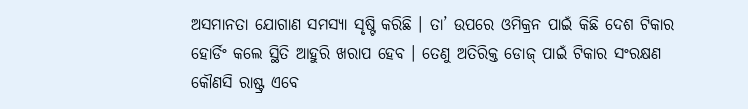ଅସମାନତା ଯୋଗାଣ ସମସ୍ୟା ସୃଷ୍ଟି କରିଛି । ତା’ ଉପରେ ଓମିକ୍ରନ ପାଇଁ କିଛି ଦେଶ ଟିକାର ହୋର୍ଡିଂ କଲେ ସ୍ଥିତି ଆହୁରି ଖରାପ ହେବ । ତେଣୁ ଅତିରିକ୍ତ ଡୋଜ୍ ପାଇଁ ଟିକାର ସଂରକ୍ଷଣ କୌଣସି ରାଷ୍ଟ୍ର ଏବେ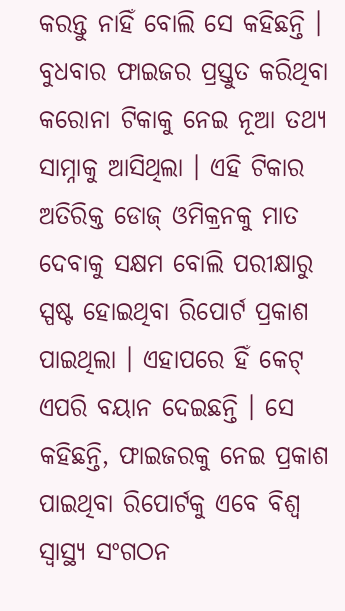କରନ୍ତୁ ନାହିଁ ବୋଲି ସେ କହିଛନ୍ତି ।
ବୁଧବାର ଫାଇଜର ପ୍ରସ୍ତୁତ କରିଥିବା କରୋନା ଟିକାକୁ ନେଇ ନୂଆ ତଥ୍ୟ ସାମ୍ନାକୁ ଆସିଥିଲା । ଏହି ଟିକାର ଅତିରିକ୍ତ ଡୋଜ୍ ଓମିକ୍ରନକୁ ମାତ ଦେବାକୁ ସକ୍ଷମ ବୋଲି ପରୀକ୍ଷାରୁ ସ୍ପଷ୍ଟ ହୋଇଥିବା ରିପୋର୍ଟ ପ୍ରକାଶ ପାଇଥିଲା । ଏହାପରେ ହିଁ କେଟ୍ ଏପରି ବୟାନ ଦେଇଛନ୍ତି । ସେ କହିଛନ୍ତି, ଫାଇଜରକୁ ନେଇ ପ୍ରକାଶ ପାଇଥିବା ରିପୋର୍ଟକୁ ଏବେ ବିଶ୍ୱ ସ୍ୱାସ୍ଥ୍ୟ ସଂଗଠନ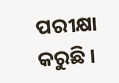ପରୀକ୍ଷା କରୁଛି ।